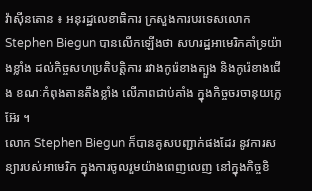វ៉ាស៊ីនតោន ៖ អនុរដ្ឋលេខាធិការ ក្រសួងការបរទេសលោក Stephen Biegun បានលើកឡើងថា សហរដ្ឋអាមេរិកគាំទ្រយ៉ាងខ្លាំង ដល់កិច្ចសហប្រតិបត្តិការ រវាងកូរ៉េខាងត្បួង និងកូរ៉េខាងជើង ខណៈកំពុងតានតឹងខ្លាំង លើភាពជាប់គាំង ក្នុងកិច្ចចរចានុយក្លេអ៊ែរ ។
លោក Stephen Biegun ក៏បានគូសបញ្ជាក់ផងដែរ នូវការសន្យារបស់អាមេរិក ក្នុងការចូលរួមយ៉ាងពេញលេញ នៅក្នុងកិច្ចខិ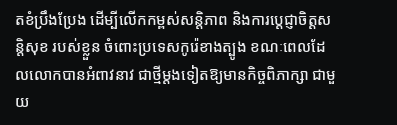តខំប្រឹងប្រែង ដើម្បីលើកកម្ពស់សន្តិភាព និងការប្តេជ្ញាចិត្តសន្តិសុខ របស់ខ្លួន ចំពោះប្រទេសកូរ៉េខាងត្បូង ខណៈពេលដែលលោកបានអំពាវនាវ ជាថ្មីម្តងទៀតឱ្យមានកិច្ចពិភាក្សា ជាមួយ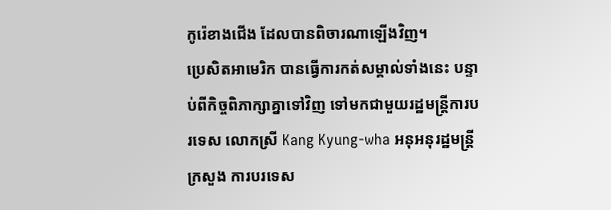កូរ៉េខាងជើង ដែលបានពិចារណាឡើងវិញ។
ប្រេសិតអាមេរិក បានធ្វើការកត់សម្គាល់ទាំងនេះ បន្ទាប់ពីកិច្ចពិភាក្សាគ្នាទៅវិញ ទៅមកជាមួយរដ្ឋមន្ត្រីការបរទេស លោកស្រី Kang Kyung-wha អនុអនុរដ្ឋមន្រ្តីក្រសួង ការបរទេស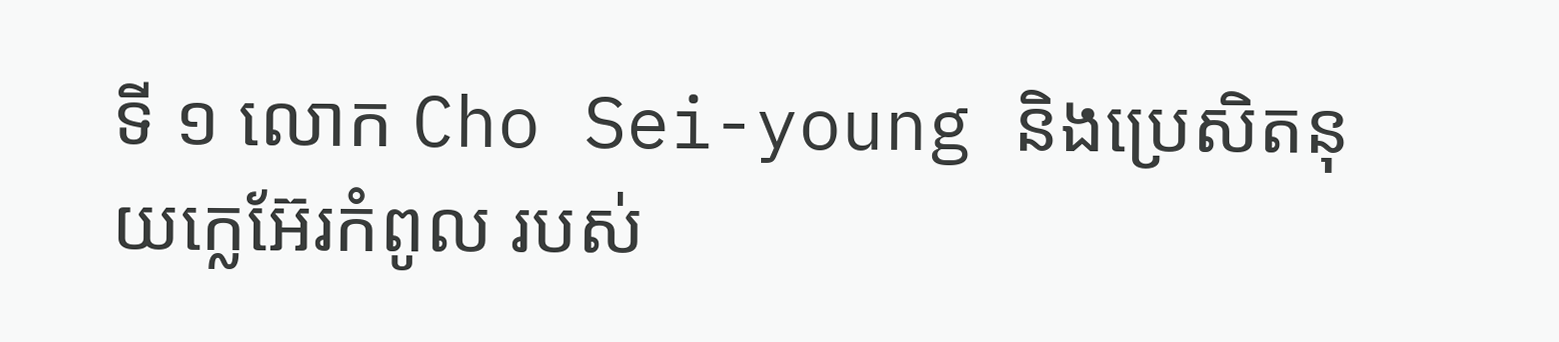ទី ១ លោក Cho Sei-young និងប្រេសិតនុយក្លេអ៊ែរកំពូល របស់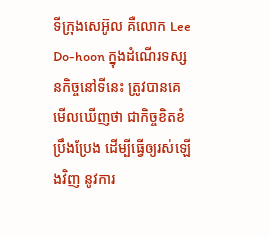ទីក្រុងសេអ៊ូល គឺលោក Lee Do-hoon ក្នុងដំណើរទស្សនកិច្ចនៅទីនេះ ត្រូវបានគេមើលឃើញថា ជាកិច្ចខិតខំប្រឹងប្រែង ដើម្បីធ្វើឲ្យរស់ឡើងវិញ នូវការ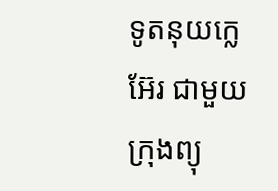ទូតនុយក្លេអ៊ែរ ជាមួយក្រុងព្យុ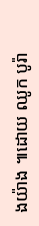ងយ៉ាង ៕ដោយ ឈូក បូរ៉ា